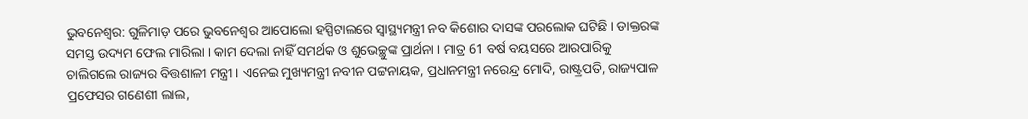ଭୁବନେଶ୍ବର: ଗୁଳିମାଡ଼ ପରେ ଭୁବନେଶ୍ବର ଆପୋଲୋ ହସ୍ପିଟାଲରେ ସ୍ବାସ୍ଥ୍ୟମନ୍ତ୍ରୀ ନବ କିଶୋର ଦାସଙ୍କ ପରଲୋକ ଘଟିଛି । ଡାକ୍ତରଙ୍କ ସମସ୍ତ ଉଦ୍ୟମ ଫେଲ ମାରିଲା । କାମ ଦେଲା ନାହିଁ ସମର୍ଥକ ଓ ଶୁଭେଚ୍ଛୁଙ୍କ ପ୍ରାର୍ଥନା । ମାତ୍ର 61 ବର୍ଷ ବୟସରେ ଆରପାରିକୁ ଚାଲିଗଲେ ରାଜ୍ୟର ବିତ୍ତଶାଳୀ ମନ୍ତ୍ରୀ । ଏନେଇ ମୁଖ୍ୟମନ୍ତ୍ରୀ ନବୀନ ପଟ୍ଟନାୟକ, ପ୍ରଧାନମନ୍ତ୍ରୀ ନରେନ୍ଦ୍ର ମୋଦି, ରାଷ୍ଟ୍ରପତି, ରାଜ୍ୟପାଳ ପ୍ରଫେସର ଗଣେଶୀ ଲାଲ,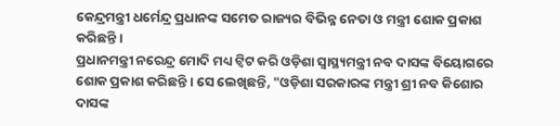କେନ୍ଦ୍ରମନ୍ତ୍ରୀ ଧର୍ମେନ୍ଦ୍ର ପ୍ରଧାନଙ୍କ ସମେତ ରାଜ୍ୟର ବିଭିନ୍ନ ନେତା ଓ ମନ୍ତ୍ରୀ ଶୋକ ପ୍ରକାଶ କରିଛନ୍ତି ।
ପ୍ରଧାନମନ୍ତ୍ରୀ ନରେନ୍ଦ୍ର ମୋଦି ମଧ୍ୟ ଟ୍ବିଟ କରି ଓଡ଼ିଶା ସ୍ବାସ୍ଥ୍ୟମନ୍ତ୍ରୀ ନବ ଦାସଙ୍କ ବିୟୋଗରେ ଶୋକ ପ୍ରକାଶ କରିଛନ୍ତି । ସେ ଲେଖିଛନ୍ତି, "ଓଡ଼ିଶା ସରକାରଙ୍କ ମନ୍ତ୍ରୀ ଶ୍ରୀ ନବ କିଶୋର ଦାସଙ୍କ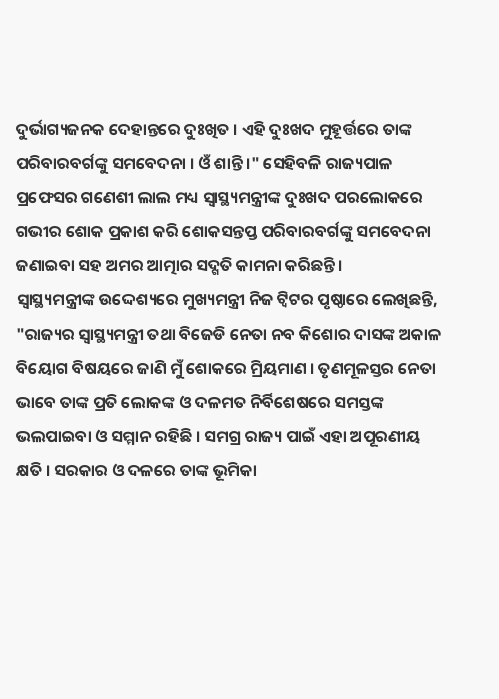ଦୁର୍ଭାଗ୍ୟଜନକ ଦେହାନ୍ତରେ ଦୁଃଖିତ । ଏହି ଦୁଃଖଦ ମୁହୂର୍ତ୍ତରେ ତାଙ୍କ ପରିବାରବର୍ଗଙ୍କୁ ସମବେଦନା । ଓଁ ଶାନ୍ତି ।" ସେହିବଳି ରାଜ୍ୟପାଳ ପ୍ରଫେସର ଗଣେଶୀ ଲାଲ ମଧ୍ୟ ସ୍ୱାସ୍ଥ୍ୟମନ୍ତ୍ରୀଙ୍କ ଦୁଃଖଦ ପରଲୋକରେ ଗଭୀର ଶୋକ ପ୍ରକାଶ କରି ଶୋକସନ୍ତପ୍ତ ପରିବାରବର୍ଗଙ୍କୁ ସମବେଦନା ଜଣାଇବା ସହ ଅମର ଆତ୍ମାର ସଦ୍ଗତି କାମନା କରିଛନ୍ତି ।
ସ୍ବାସ୍ଥ୍ୟମନ୍ତ୍ରୀଙ୍କ ଉଦ୍ଦେଶ୍ୟରେ ମୁଖ୍ୟମନ୍ତ୍ରୀ ନିଜ ଟ୍ବିଟର ପୃଷ୍ଠାରେ ଲେଖିଛନ୍ତି, "ରାଜ୍ୟର ସ୍ୱାସ୍ଥ୍ୟମନ୍ତ୍ରୀ ତଥା ବିଜେଡି ନେତା ନବ କିଶୋର ଦାସଙ୍କ ଅକାଳ ବିୟୋଗ ବିଷୟରେ ଜାଣି ମୁଁ ଶୋକରେ ମ୍ରିୟମାଣ । ତୃଣମୂଳସ୍ତର ନେତା ଭାବେ ତାଙ୍କ ପ୍ରତି ଲୋକଙ୍କ ଓ ଦଳମତ ନିର୍ବିଶେଷରେ ସମସ୍ତଙ୍କ ଭଲପାଇବା ଓ ସମ୍ମାନ ରହିଛି । ସମଗ୍ର ରାଜ୍ୟ ପାଇଁ ଏହା ଅପୂରଣୀୟ କ୍ଷତି । ସରକାର ଓ ଦଳରେ ତାଙ୍କ ଭୂମିକା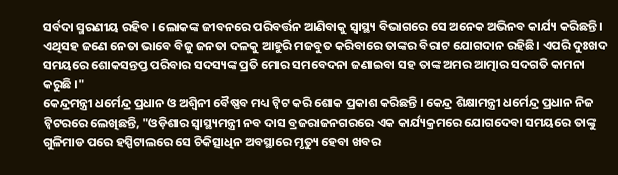ସର୍ବଦା ସ୍ମରଣୀୟ ରହିବ । ଲୋକଙ୍କ ଜୀବନରେ ପରିବର୍ତ୍ତନ ଆଣିବାକୁ ସ୍ୱାସ୍ଥ୍ୟ ବିଭାଗରେ ସେ ଅନେକ ଅଭିନବ କାର୍ଯ୍ୟ କରିଛନ୍ତି । ଏଥିସହ ଜଣେ ନେତା ଭାବେ ବିଜୁ ଜନତା ଦଳକୁ ଆହୁରି ମଜବୁତ କରିବାରେ ତାଙ୍କର ବିରାଟ ଯୋଗଦାନ ରହିଛି। ଏପରି ଦୁଃଖଦ ସମୟରେ ଶୋକସନ୍ତପ୍ତ ପରିବାର ସଦସ୍ୟଙ୍କ ପ୍ରତି ମୋର ସମବେଦନା ଜଣାଇବା ସହ ତାଙ୍କ ଅମର ଆତ୍ମାର ସଦଗତି କାମନା କରୁଛି ।"
କେନ୍ଦ୍ରମନ୍ତ୍ରୀ ଧର୍ମେନ୍ଦ୍ର ପ୍ରଧାନ ଓ ଅଶ୍ବିନୀ ବୈଷ୍ଣବ ମଧ୍ୟ ଟ୍ବିଟ କରି ଶୋକ ପ୍ରକାଶ କରିଛନ୍ତି । କେନ୍ଦ୍ର ଶିକ୍ଷାମନ୍ତ୍ରୀ ଧର୍ମେନ୍ଦ୍ର ପ୍ରଧାନ ନିଜ ଟ୍ବିଟରରେ ଲେଖିଛନ୍ତି, "ଓଡ଼ିଶାର ସ୍ୱାସ୍ଥ୍ୟମନ୍ତ୍ରୀ ନବ ଦାସ ବ୍ରଜରାଜନଗରରେ ଏକ କାର୍ଯ୍ୟକ୍ରମରେ ଯୋଗଦେବା ସମୟରେ ତାଙ୍କୁ ଗୁଳିମାଡ ପରେ ହସ୍ପିଟାଲରେ ସେ ଚିକିତ୍ସାଧିନ ଅବସ୍ଥାରେ ମୃତ୍ୟୁ ହେବା ଖବର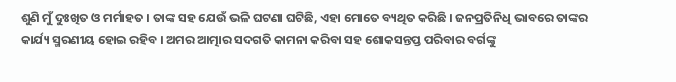ଶୁଣି ମୁଁ ଦୁଃଖିତ ଓ ମର୍ମାହତ । ତାଙ୍କ ସହ ଯେଉଁ ଭଳି ଘଟଣା ଘଟିଛି, ଏହା ମୋତେ ବ୍ୟଥିତ କରିଛି । ଜନପ୍ରତିନିଧି ଭାବରେ ତାଙ୍କର କାର୍ଯ୍ୟ ସ୍ମରଣୀୟ ହୋଇ ରହିବ । ଅମର ଆତ୍ମାର ସଦଗତି କାମନା କରିବା ସହ ଶୋକସନ୍ତପ୍ତ ପରିବାର ବର୍ଗଙ୍କୁ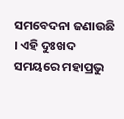ସମବେଦନା ଜଣାଉଛି । ଏହି ଦୁଃଖଦ ସମୟରେ ମହାପ୍ରଭୁ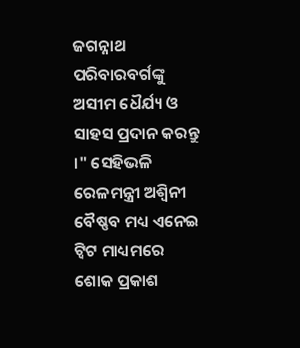ଜଗନ୍ନାଥ ପରିବାରବର୍ଗଙ୍କୁ ଅସୀମ ଧୈର୍ଯ୍ୟ ଓ ସାହସ ପ୍ରଦାନ କରନ୍ତୁ ।" ସେହିଭଳି ରେଳମନ୍ତ୍ରୀ ଅଶ୍ବିନୀ ବୈଷ୍ଣବ ମଧ୍ୟ ଏନେଇ ଟ୍ବିଟ ମାଧ୍ୟମରେ ଶୋକ ପ୍ରକାଶ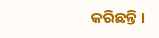କରିଛନ୍ତି ।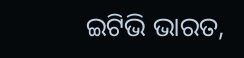ଇଟିଭି ଭାରତ,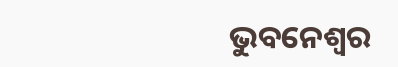ଭୁବନେଶ୍ବର